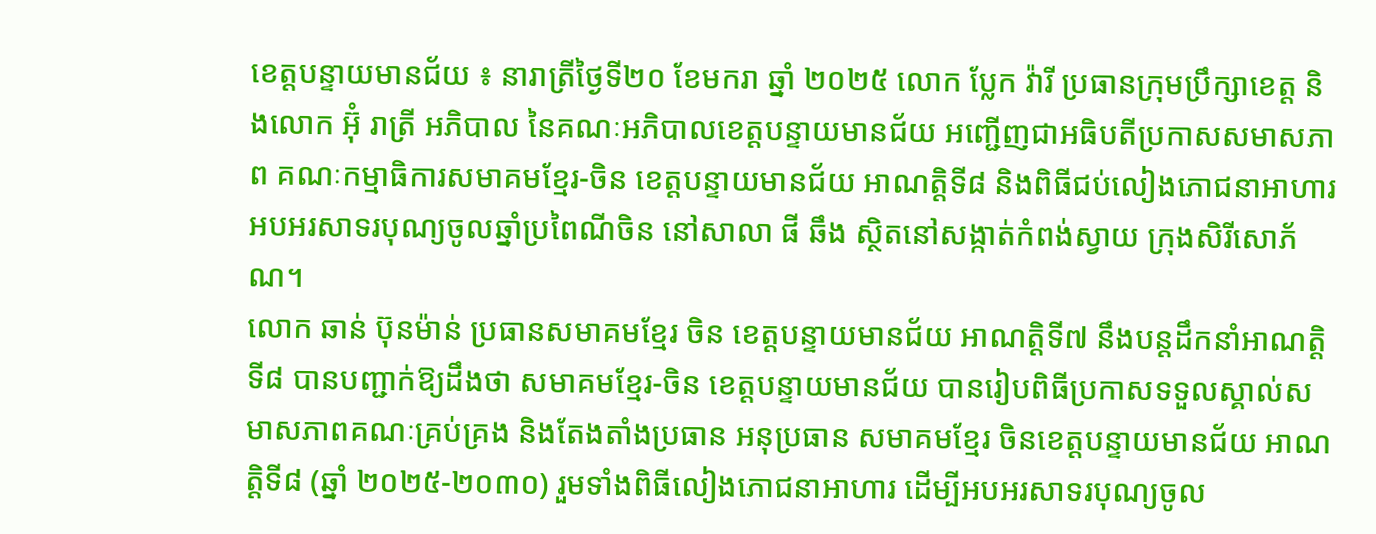ខេត្តបន្ទាយមានជ័យ ៖ នារាត្រីថ្ងៃទី២០ ខែមករា ឆ្នាំ ២០២៥ លោក ប្លែក វ៉ារី ប្រធានក្រុមប្រឹក្សាខេត្ត និងលោក អ៊ុំ រាត្រី អភិបាល នៃគណៈអភិបាលខេត្តបន្ទាយមានជ័យ អញ្ជើញជាអធិបតីប្រកាសសមាសភាព គណៈកម្មាធិការសមាគមខ្មែរ-ចិន ខេត្តបន្ទាយមានជ័យ អាណត្តិទី៨ និងពិធីជប់លៀងភោជនាអាហារ អបអរសាទរបុណ្យចូលឆ្នាំប្រពៃណីចិន នៅសាលា ផី ឆឹង ស្ថិតនៅសង្កាត់កំពង់ស្វាយ ក្រុងសិរីសោភ័ណ។
លោក ឆាន់ ប៊ុនម៉ាន់ ប្រធានសមាគមខ្មែរ ចិន ខេត្តបន្ទាយមានជ័យ អាណត្តិទី៧ នឹងបន្តដឹកនាំអាណត្តិទី៨ បានបញ្ជាក់ឱ្យដឹងថា សមាគមខ្មែរ-ចិន ខេត្តបន្ទាយមានជ័យ បានរៀបពិធីប្រកាសទទួលស្គាល់សមាសភាពគណៈគ្រប់គ្រង និងតែងតាំងប្រធាន អនុប្រធាន សមាគមខ្មែរ ចិនខេត្តបន្ទាយមានជ័យ អាណត្តិទី៨ (ឆ្នាំ ២០២៥-២០៣០) រួមទាំងពិធីលៀងភោជនាអាហារ ដេីម្បីអបអរសាទរបុណ្យចូល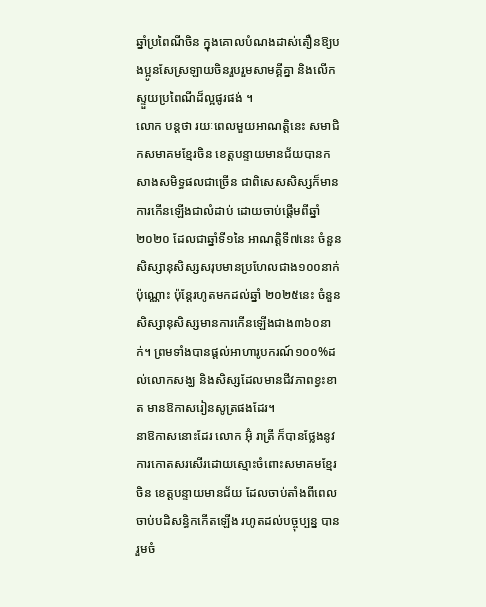ឆ្នាំប្រពៃណីចិន ក្នុងគោលបំណងដាស់តឿនឱ្យបងប្អូនសែស្រឡាយចិនរួបរួមសាមគ្គីគ្នា និងលើកស្ទួយប្រពៃណីដ៏ល្អផូរផង់ ។
លោក បន្តថា រយៈពេលមួយអាណត្តិនេះ សមាជិកសមាគមខ្មែរចិន ខេត្តបន្ទាយមានជ័យបានកសាងសមិទ្ធផលជាច្រើន ជាពិសេសសិស្សក៏មានការកើនឡើងជាលំដាប់ ដោយចាប់ផ្តើមពីឆ្នាំ២០២០ ដែលជាឆ្នាំទី១នៃ អាណត្តិទី៧នេះ ចំនួនសិស្សានុសិស្សសរុបមានប្រហែលជាង១០០នាក់ប៉ុណ្ណោះ ប៉ុន្តែរហូតមកដល់ឆ្នាំ ២០២៥នេះ ចំនួនសិស្សានុសិស្សមានការកើនឡើងជាង៣៦០នាក់។ ព្រមទាំងបានផ្តល់អាហារូបករណ៍១០០%ដល់លោកសង្ឃ និងសិស្សដែលមានជីវភាពខ្វះខាត មានឱកាសរៀនសូត្រផងដែរ។
នាឱកាសនោះដែរ លោក អ៊ុំ រាត្រី ក៏បានថ្លែងនូវការកោតសរសើរដោយស្មោះចំពោះសមាគមខ្មែរ ចិន ខេត្តបន្ទាយមានជ័យ ដែលចាប់តាំងពីពេលចាប់បដិសន្ធិកកើតឡើង រហូតដល់បច្ចុប្បន្ន បានរួមចំ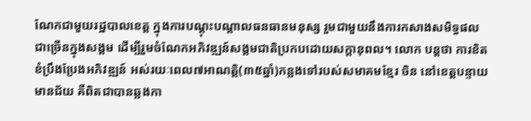ណែកជាមួយរដ្ឋបាលខេត្ត ក្នុងការបណ្តុះបណ្តាលធនធានមនុស្ស រួមជាមួយនឹងការកសាងសមិទ្ធផលជាច្រើនក្នុងសង្គម ដើម្បីរួមចំណែកអភិវឌ្ឍន៍សង្គមជាតិប្រកបដោយសក្តានុពល។ លោក បន្តថា ការខិតខំប្រឹងប្រែងអភិវឌ្ឍន៍ អស់រយៈពេល៧អាណត្តិ(៣៥ឆ្នាំ)កន្លងទៅរបស់សមាគមខ្មែរ ចិន នៅខេត្តបន្ទាយមានជ័យ គឺពិតជាបានឆ្លងកា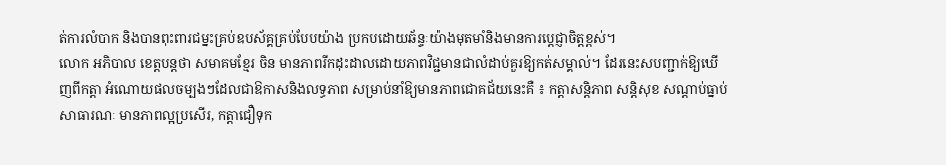ត់ការលំបាក និងបានពុះពារជម្នះគ្រប់ឧបស័គ្គគ្រប់បែបយ៉ាង ប្រកបដោយឆ័ន្ទៈយ៉ាងមុតមាំនិងមានការប្តេជ្ញាចិត្តខ្ពស់។
លោក អភិបាល ខេត្តបន្តថា សមាគមខ្មែរ ចិន មានភាពរីកដុះដាលដោយភាពវិជ្ជមានជាលំដាប់គួរឱ្យកត់សម្គាល់។ ដែរនេះសបញ្ជាក់ឱ្យឃើញពីកត្តា អំណោយផលចម្បងៗដែលជាឱកាសនិងលទ្ធភាព សម្រាប់នាំឱ្យមានភាពជោគជ័យនេះគឺ ៖ កត្តាសន្តិភាព សន្តិសុខ សណ្តាប់ធ្នាប់សាធារណៈ មានភាពល្អប្រសើរ, កត្តាជឿទុក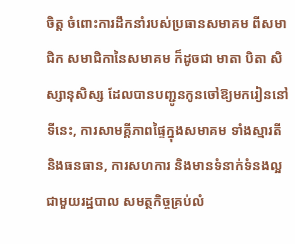ចិត្ត ចំពោះការដឹកនាំរបស់ប្រធានសមាគម ពីសមាជិក សមាជិកានៃសមាគម ក៏ដូចជា មាតា បិតា សិស្សានុសិស្ស ដែលបានបញ្ជូនកូនចៅឱ្យមករៀននៅទីនេះ, ការសាមគ្គីភាពផ្ទៃក្នុងសមាគម ទាំងស្មារតី និងធនធាន, ការសហការ និងមានទំនាក់ទំនងល្អជាមួយរដ្ឋបាល សមត្ថកិច្ចគ្រប់លំ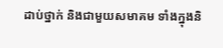ដាប់ថ្នាក់ និងជាមួយសមាគម ទាំងក្នុងនិ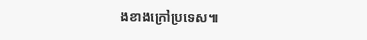ងខាងក្រៅប្រទេស៕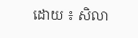ដោយ ៖ សិលា